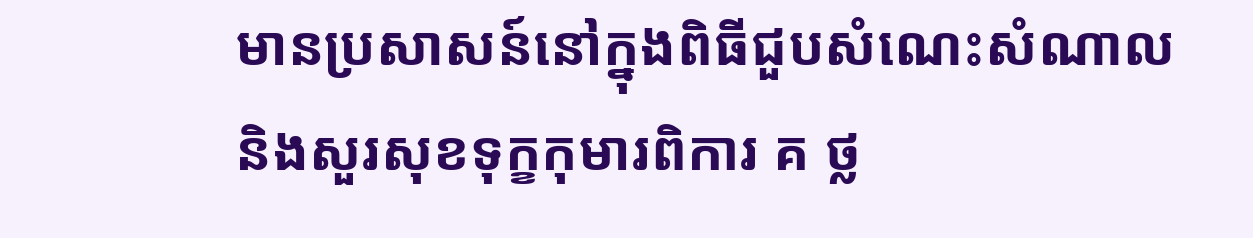មានប្រសាសន៍នៅក្នុងពិធីជួបសំណេះសំណាល និងសួរសុខទុក្ខកុមារពិការ គ ថ្ល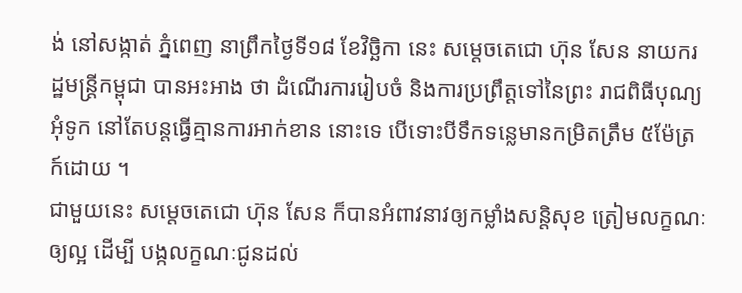ង់ នៅសង្កាត់ ភ្នំពេញ នាព្រឹកថ្ងៃទី១៨ ខែវិច្ឆិកា នេះ សម្តេចតេជោ ហ៊ុន សែន នាយករដ្ឋមន្ត្រីកម្ពុជា បានអះអាង ថា ដំណើរការរៀបចំ និងការប្រព្រឹត្តទៅនៃព្រះ រាជពិធីបុណ្យអុំទូក នៅតែបន្តធ្វើគ្មានការអាក់ខាន នោះទេ បើទោះបីទឹកទន្លេមានកម្រិតត្រឹម ៥ម៉ែត្រក៍ដោយ ។
ជាមួយនេះ សម្តេចតេជោ ហ៊ុន សែន ក៏បានអំពាវនាវឲ្យកម្លាំងសន្តិសុខ ត្រៀមលក្ខណៈឲ្យល្អ ដើម្បី បង្កលក្ខណៈជូនដល់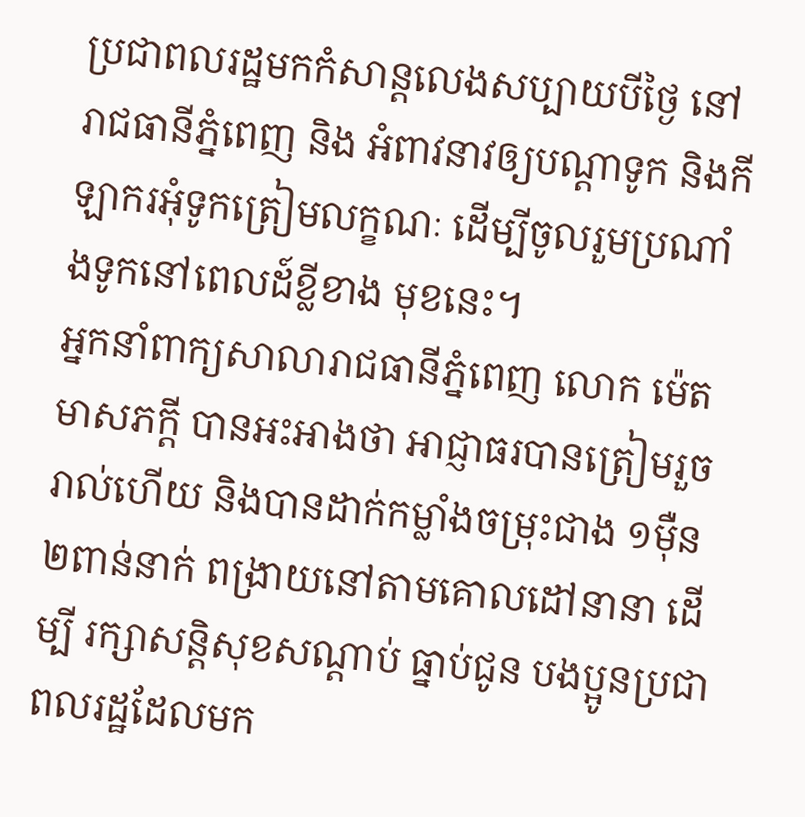ប្រជាពលរដ្ឋមកកំសាន្តលេងសប្បាយបីថ្ងៃ នៅរាជធានីភ្នំពេញ និង អំពាវនាវឲ្យបណ្តាទូក និងកីឡាករអុំទូកត្រៀមលក្ខណៈ ដើម្បីចូលរួមប្រណាំងទូកនៅពេលដ៍ខ្លីខាង មុខនេះ។
អ្នកនាំពាក្យសាលារាជធានីភ្នំពេញ លោក ម៉េត មាសភក្តី បានអះអាងថា អាជ្ញាធរបានត្រៀមរួច រាល់ហើយ និងបានដាក់កម្លាំងចម្រុះជាង ១ម៉ឺន ២ពាន់នាក់ ពង្រាយនៅតាមគោលដៅនានា ដើម្បី រក្សាសន្តិសុខសណ្តាប់ ធ្នាប់ជូន បងប្អូនប្រជាពលរដ្ឋដែលមក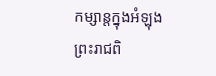កម្សាន្តក្នុងអំឡុង ព្រះរាជពិ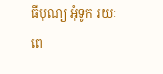ធីបុណ្យ អុំទូក រយៈពេ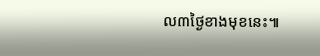ល៣ថ្ងៃខាងមុខនេះ៕